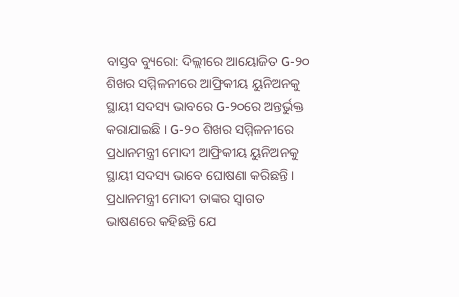ବାସ୍ତବ ବ୍ୟୁରୋ: ଦିଲ୍ଲୀରେ ଆୟୋଜିତ G-୨୦ ଶିଖର ସମ୍ମିଳନୀରେ ଆଫ୍ରିକୀୟ ୟୁନିଅନକୁ ସ୍ଥାୟୀ ସଦସ୍ୟ ଭାବରେ G-୨୦ରେ ଅନ୍ତର୍ଭୁକ୍ତ କରାଯାଇଛି । G-୨୦ ଶିଖର ସମ୍ମିଳନୀରେ ପ୍ରଧାନମନ୍ତ୍ରୀ ମୋଦୀ ଆଫ୍ରିକୀୟ ୟୁନିଅନକୁ ସ୍ଥାୟୀ ସଦସ୍ୟ ଭାବେ ଘୋଷଣା କରିଛନ୍ତି ।
ପ୍ରଧାନମନ୍ତ୍ରୀ ମୋଦୀ ତାଙ୍କର ସ୍ବାଗତ ଭାଷଣରେ କହିଛନ୍ତି ଯେ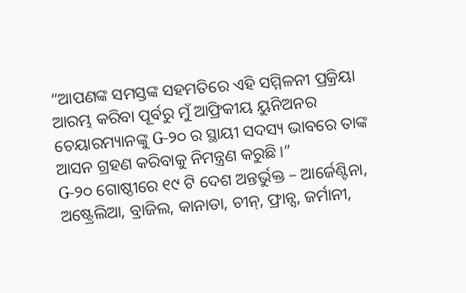“ଆପଣଙ୍କ ସମସ୍ତଙ୍କ ସହମତିରେ ଏହି ସମ୍ମିଳନୀ ପ୍ରକ୍ରିୟା ଆରମ୍ଭ କରିବା ପୂର୍ବରୁ ମୁଁ ଆଫ୍ରିକୀୟ ୟୁନିଅନର ଚେୟାରମ୍ୟାନଙ୍କୁ G-୨୦ ର ସ୍ଥାୟୀ ସଦସ୍ୟ ଭାବରେ ତାଙ୍କ ଆସନ ଗ୍ରହଣ କରିବାକୁ ନିମନ୍ତ୍ରଣ କରୁଛି ।”
G-୨୦ ଗୋଷ୍ଠୀରେ ୧୯ ଟି ଦେଶ ଅନ୍ତର୍ଭୁକ୍ତ – ଆର୍ଜେଣ୍ଟିନା, ଅଷ୍ଟ୍ରେଲିଆ, ବ୍ରାଜିଲ, କାନାଡା, ଚୀନ୍, ଫ୍ରାନ୍ସ, ଜର୍ମାନୀ,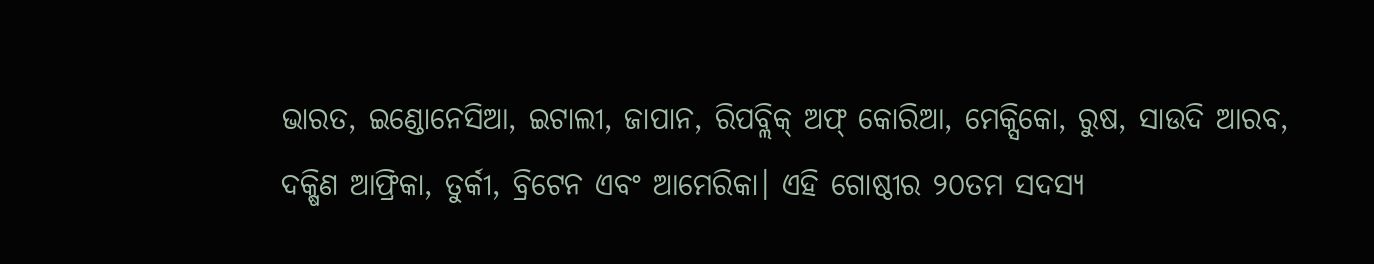ଭାରତ, ଇଣ୍ଡୋନେସିଆ, ଇଟାଲୀ, ଜାପାନ, ରିପବ୍ଲିକ୍ ଅଫ୍ କୋରିଆ, ମେକ୍ସିକୋ, ରୁଷ, ସାଉଦି ଆରବ, ଦକ୍ଷିଣ ଆଫ୍ରିକା, ତୁର୍କୀ, ବ୍ରିଟେନ ଏବଂ ଆମେରିକା। ଏହି ଗୋଷ୍ଠୀର ୨୦ତମ ସଦସ୍ୟ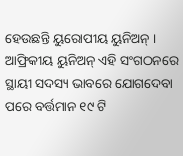ହେଉଛନ୍ତି ୟୁରୋପୀୟ ୟୁନିଅନ୍ ।
ଆଫ୍ରିକୀୟ ୟୁନିଅନ୍ ଏହି ସଂଗଠନରେ ସ୍ଥାୟୀ ସଦସ୍ୟ ଭାବରେ ଯୋଗଦେବା ପରେ ବର୍ତ୍ତମାନ ୧୯ ଟି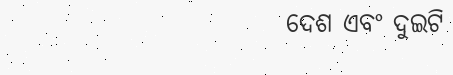ଦେଶ ଏବଂ ଦୁଇଟି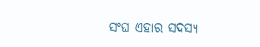ସଂଘ ଏହାର ସଦସ୍ୟ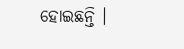ହୋଇଛନ୍ତି ।